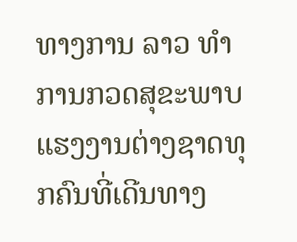ທາງການ ລາວ ທຳການກວດສຸຂະພາບແຮງງານຕ່າງຊາດທຸກຄົນທີ່ເດີນທາງ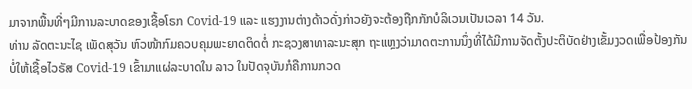ມາຈາກພື້ນທີ່ໆມີການລະບາດຂອງເຊື້ອໂຣກ Covid-19 ແລະ ແຮງງານຕ່າງດ້າວດັ່ງກ່າວຍັງຈະຕ້ອງຖືກກັກບໍລິເວນເປັນເວລາ 14 ວັນ.
ທ່ານ ລັດຕະນະໄຊ ເພັດສຸວັນ ຫົວໜ້າກົມຄວບຄຸມພະຍາດຕິດຕໍ່ ກະຊວງສາທາລະນະສຸກ ຖະແຫຼງວ່າມາດຕະການນຶ່ງທີ່ໄດ້ມີການຈັດຕັ້ງປະຕິບັດຢ່າງເຂັ້ມງວດເພື່ອປ້ອງກັນບໍ່ໃຫ້ເຊື້ອໄວຣັສ Covid-19 ເຂົ້າມາແຜ່ລະບາດໃນ ລາວ ໃນປັດຈຸບັນກໍຄືການກວດ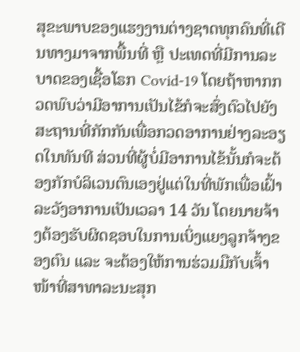ສຸຂະພາບຂອງແຮງງານຕ່າງຊາດທຸກຄົນທີ່ເດີນທາງມາຈາກພື້ນທີ່ ຫຼື ປະເທດທີ່ມີການລະບາດຂອງເຊື້ອໂຣກ Covid-19 ໂດຍຖ້າຫາກກວດພົບວ່າມີອາການເປັນໄຂ້ກໍຈະສົ່ງຕົວໄປຍັງສະຖານທີ່ກັກກັນເພື່ອກວດອາການຢ່າງລະອຽດໃນທັນທີ ສ່ວນທີ່ຜູ້ບໍ່ມີອາການໄຂ້ນັ້ນກໍຈະຕ້ອງກັກບໍລິເວນຕົນເອງຢູ່ແຕ່ໃນທີ່ພັກເພື່ອເຝົ້າລະວັງອາການເປັນເວລາ 14 ວັນ ໂດຍນາຍຈ້າງຕ້ອງຮັບຜິດຊອບໃນການເບິ່ງແຍງລູກຈ້າງຂອງຕົນ ແລະ ຈະຕ້ອງໃຫ້ການຮ່ວມມືກັບເຈົ້າໜ້າທີ່ສາທາລະນະສຸກ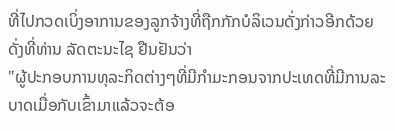ທີ່ໄປກວດເບິ່ງອາການຂອງລູກຈ້າງທີ່ຖືກກັກບໍລິເວນດັ່ງກ່າວອີກດ້ວຍ ດັ່ງທີ່ທ່ານ ລັດຕະນະໄຊ ຢືນຢັນວ່າ
"ຜູ້ປະກອບການທຸລະກິດຕ່າງໆທີ່ມີກຳມະກອນຈາກປະເທດທີ່ມີການລະບາດເມື່ອກັບເຂົ້າມາແລ້ວຈະຕ້ອ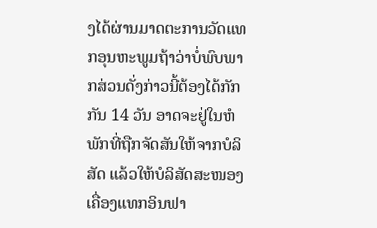ງໄດ້ຜ່ານມາດຕະການວັດແທກອຸນຫະພູມຖ້າວ່າບໍ່ພົບພາກສ່ວນດັ່ງກ່າວນີ້ຕ້ອງໄດ້ກັກກັນ 14 ວັນ ອາດຈະຢູ່ໃນຫໍພັກທີ່ຖືກຈັດສັນໃຫ້ຈາກບໍລິສັດ ແລ້ວໃຫ້ບໍລິສັດສະໜອງເຄື່ອງແທກອິນຟາ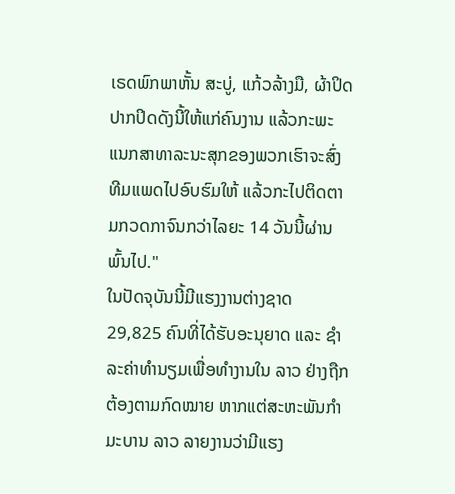ເຣດພົກພາຫັ້ນ ສະບູ່, ແກ້ວລ້າງມື, ຜ້າປິດປາກປິດດັງນີ້ໃຫ້ແກ່ຄົນງານ ແລ້ວກະພະແນກສາທາລະນະສຸກຂອງພວກເຮົາຈະສົ່ງທີມແພດໄປອົບຮົມໃຫ້ ແລ້ວກະໄປຕິດຕາມກວດກາຈົນກວ່າໄລຍະ 14 ວັນນີ້ຜ່ານພົ້ນໄປ."
ໃນປັດຈຸບັນນີ້ມີແຮງງານຕ່າງຊາດ 29,825 ຄົນທີ່ໄດ້ຮັບອະນຸຍາດ ແລະ ຊຳລະຄ່າທຳນຽມເພື່ອທຳງານໃນ ລາວ ຢ່າງຖືກຕ້ອງຕາມກົດໝາຍ ຫາກແຕ່ສະຫະພັນກຳມະບານ ລາວ ລາຍງານວ່າມີແຮງ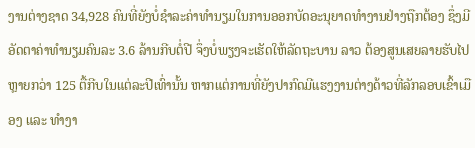ງານຕ່າງຊາດ 34,928 ຄົນທີ່ຍັງບໍ່ຊຳລະຄ່າທຳນຽມໃນການອອກບັດອະນຸຍາດທຳງານຢ່າງຖືກຕ້ອງ ຊຶ່ງມີອັດຕາຄ່າທຳນຽມຄົນລະ 3.6 ລ້ານກີບຕໍ່ປີ ຈຶ່ງບໍ່ພຽງຈະເຮັດໃຫ້ລັດຖະບານ ລາວ ຕ້ອງສູນເສຍລາຍຮັບໄປຫຼາຍກວ່າ 125 ຕື້ກີບໃນແຕ່ລະປີເທົ່ານັ້ນ ຫາກແຕ່ການທີ່ຍັງປາກົດມີແຮງງານຕ່າງດ້າວທີ່ລັກລອບເຂົ້າເມືອງ ແລະ ທຳງາ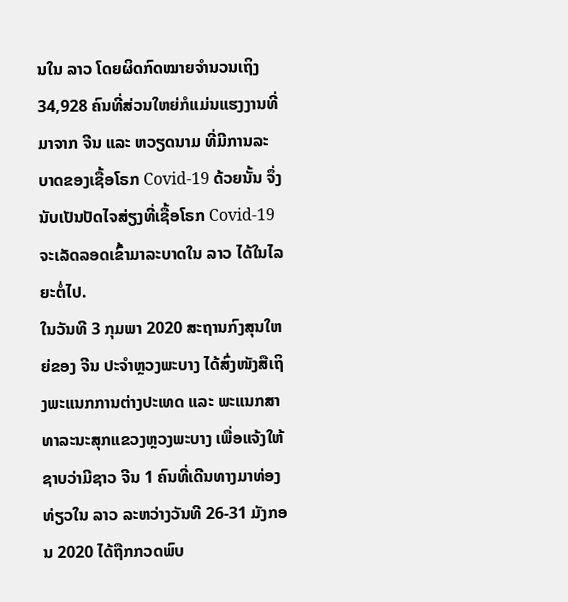ນໃນ ລາວ ໂດຍຜິດກົດໝາຍຈຳນວນເຖິງ 34,928 ຄົນທີ່ສ່ວນໃຫຍ່ກໍແມ່ນແຮງງານທີ່ມາຈາກ ຈີນ ແລະ ຫວຽດນາມ ທີ່ມີການລະບາດຂອງເຊື້ອໂຣກ Covid-19 ດ້ວຍນັ້ນ ຈຶ່ງນັບເປັນປັດໄຈສ່ຽງທີ່ເຊື້ອໂຣກ Covid-19 ຈະເລັດລອດເຂົ້າມາລະບາດໃນ ລາວ ໄດ້ໃນໄລຍະຕໍ່ໄປ.
ໃນວັນທີ 3 ກຸມພາ 2020 ສະຖານກົງສຸນໃຫຍ່ຂອງ ຈີນ ປະຈຳຫຼວງພະບາງ ໄດ້ສົ່ງໜັງສືເຖິງພະແນກການຕ່າງປະເທດ ແລະ ພະແນກສາທາລະນະສຸກແຂວງຫຼວງພະບາງ ເພື່ອແຈ້ງໃຫ້ຊາບວ່າມີຊາວ ຈີນ 1 ຄົນທີ່ເດີນທາງມາທ່ອງທ່ຽວໃນ ລາວ ລະຫວ່າງວັນທີ 26-31 ມັງກອນ 2020 ໄດ້ຖືກກວດພົບ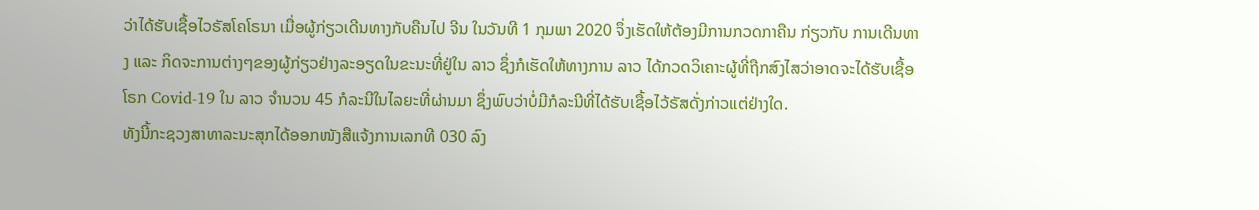ວ່າໄດ້ຮັບເຊື້ອໄວຣັສໂຄໂຣນາ ເມື່ອຜູ້ກ່ຽວເດີນທາງກັບຄືນໄປ ຈີນ ໃນວັນທີ 1 ກຸມພາ 2020 ຈຶ່ງເຮັດໃຫ້ຕ້ອງມີການກວດກາຄືນ ກ່ຽວກັບ ການເດີນທາງ ແລະ ກິດຈະການຕ່າງໆຂອງຜູ້ກ່ຽວຢ່າງລະອຽດໃນຂະນະທີ່ຢູ່ໃນ ລາວ ຊຶ່ງກໍເຮັດໃຫ້ທາງການ ລາວ ໄດ້ກວດວິເຄາະຜູ້ທີ່ຖືກສົງໄສວ່າອາດຈະໄດ້ຮັບເຊື້ອໂຣກ Covid-19 ໃນ ລາວ ຈຳນວນ 45 ກໍລະນີໃນໄລຍະທີ່ຜ່ານມາ ຊຶ່ງພົບວ່າບໍ່ມີກໍລະນີທີ່ໄດ້ຮັບເຊື້ອໄວ້ຣັສດັ່ງກ່າວແຕ່ຢ່າງໃດ.
ທັງນີ້ກະຊວງສາທາລະນະສຸກໄດ້ອອກໜັງສືແຈ້ງການເລກທີ 030 ລົງ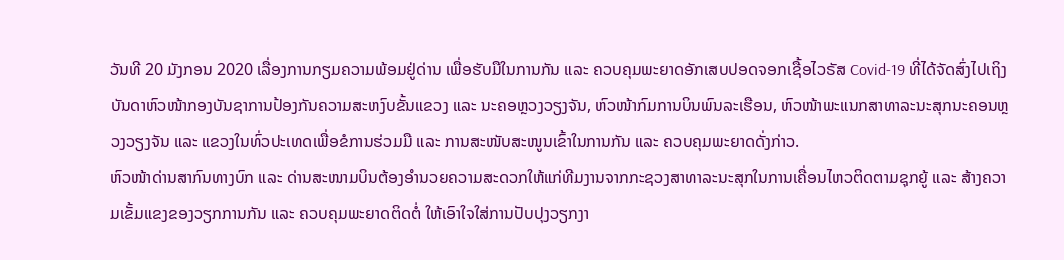ວັນທີ 20 ມັງກອນ 2020 ເລື່ອງການກຽມຄວາມພ້ອມຢູ່ດ່ານ ເພື່ອຮັບມືໃນການກັນ ແລະ ຄວບຄຸມພະຍາດອັກເສບປອດຈອກເຊື້ອໄວຣັສ Covid-19 ທີ່ໄດ້ຈັດສົ່ງໄປເຖິງບັນດາຫົວໜ້າກອງບັນຊາການປ້ອງກັນຄວາມສະຫງົບຂັ້ນແຂວງ ແລະ ນະຄອຫຼວງວຽງຈັນ, ຫົວໜ້າກົມການບິນພົນລະເຮືອນ, ຫົວໜ້າພະແນກສາທາລະນະສຸກນະຄອນຫຼວງວຽງຈັນ ແລະ ແຂວງໃນທົ່ວປະເທດເພື່ອຂໍການຮ່ວມມື ແລະ ການສະໜັບສະໜູນເຂົ້າໃນການກັນ ແລະ ຄວບຄຸມພະຍາດດັ່ງກ່າວ.
ຫົວໜ້າດ່ານສາກົນທາງບົກ ແລະ ດ່ານສະໜາມບິນຕ້ອງອຳນວຍຄວາມສະດວກໃຫ້ແກ່ທີມງານຈາກກະຊວງສາທາລະນະສຸກໃນການເຄື່ອນໄຫວຕິດຕາມຊຸກຍູ້ ແລະ ສ້າງຄວາມເຂັ້ມແຂງຂອງວຽກການກັນ ແລະ ຄວບຄຸມພະຍາດຕິດຕໍ່ ໃຫ້ເອົາໃຈໃສ່ການປັບປຸງວຽກງາ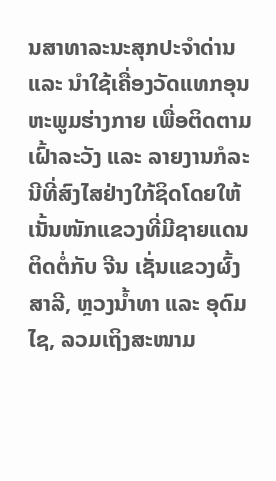ນສາທາລະນະສຸກປະຈຳດ່ານ ແລະ ນຳໃຊ້ເຄື່ອງວັດແທກອຸນຫະພູມຮ່າງກາຍ ເພື່ອຕິດຕາມເຝົ້າລະວັງ ແລະ ລາຍງານກໍລະນີທີ່ສົງໄສຢ່າງໃກ້ຊິດໂດຍໃຫ້ເນັ້ນໜັກແຂວງທີ່ມີຊາຍແດນຕິດຕໍ່ກັບ ຈີນ ເຊັ່ນແຂວງຜົ້ງສາລີ, ຫຼວງນ້ຳທາ ແລະ ອຸດົມໄຊ, ລວມເຖິງສະໜາມ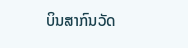ບິນສາກົນວັດ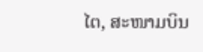ໄຕ, ສະໜາມບິນ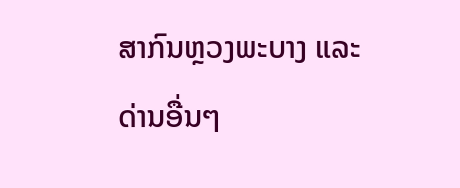ສາກົນຫຼວງພະບາງ ແລະ ດ່ານອື່ນໆ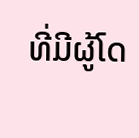ທີ່ມີຜູ້ໂດ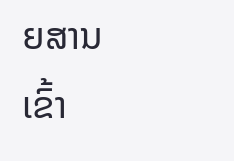ຍສານເຂົ້າ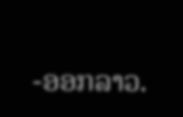-ອອກລາວ.